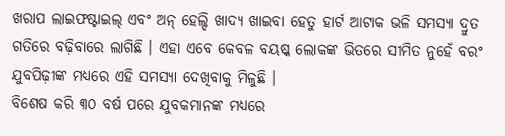ଖରାପ ଲାଇଫଷ୍ଟାଇଲ୍ ଏବଂ ଅନ୍ ହେଲ୍ଦି ଖାଦ୍ୟ ଖାଇବା ହେତୁ ହାର୍ଟ ଆଟାକ ଭଳି ସମସ୍ୟା ଦ୍ରୁତ ଗତିରେ ବଢ଼ିବାରେ ଲାଗିଛି । ଏହା ଏବେ କେବଳ ବୟଷ୍କ ଲୋକଙ୍କ ଭିତରେ ସୀମିତ ନୁହେଁ ବରଂ ଯୁବପିଢ଼ୀଙ୍କ ମଧ୍ୟରେ ଏହି ସମସ୍ୟା ଦେଖିବାକୁ ମିଳୁଛି ।
ବିଶେଷ କରି ୩୦ ବର୍ଷ ପରେ ଯୁବକମାନଙ୍କ ମଧ୍ୟରେ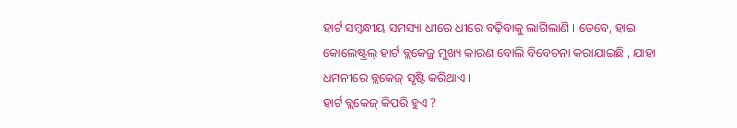ହାର୍ଟ ସମ୍ବନ୍ଧୀୟ ସମସ୍ୟା ଧୀରେ ଧୀରେ ବଢ଼ିବାକୁ ଲାଗିଲାଣି । ତେବେ, ହାଇ କୋଲେଷ୍ଟ୍ରଲ୍ ହାର୍ଟ ବ୍ଲକେଜ୍ର ମୁଖ୍ୟ କାରଣ ବୋଲି ବିବେଚନା କରାଯାଇଛି , ଯାହା ଧମନୀରେ ବ୍ଲକେଜ୍ ସୃଷ୍ଟି କରିଥାଏ ।
ହାର୍ଟ ବ୍ଲକେଜ୍ କିପରି ହୁଏ ?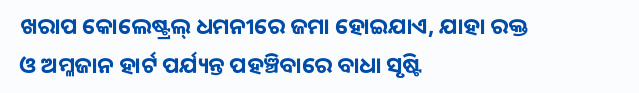ଖରାପ କୋଲେଷ୍ଟ୍ରଲ୍ ଧମନୀରେ ଜମା ହୋଇଯାଏ, ଯାହା ରକ୍ତ ଓ ଅମ୍ଳଜାନ ହାର୍ଟ ପର୍ଯ୍ୟନ୍ତ ପହଞ୍ଚିବାରେ ବାଧା ସୃଷ୍ଟି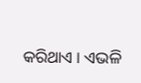କରିଥାଏ । ଏଭଳି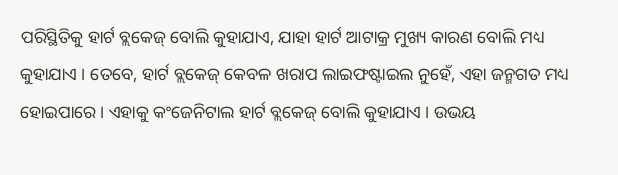ପରିସ୍ଥିତିକୁ ହାର୍ଟ ବ୍ଲକେଜ୍ ବୋଲି କୁହାଯାଏ, ଯାହା ହାର୍ଟ ଆଟାକ୍ର ମୁଖ୍ୟ କାରଣ ବୋଲି ମଧ୍ୟ କୁହାଯାଏ । ତେବେ, ହାର୍ଟ ବ୍ଲକେଜ୍ କେବଳ ଖରାପ ଲାଇଫଷ୍ଟାଇଲ ନୁହେଁ, ଏହା ଜନ୍ମଗତ ମଧ୍ୟ ହୋଇପାରେ । ଏହାକୁ କଂଜେନିଟାଲ ହାର୍ଟ ବ୍ଲକେଜ୍ ବୋଲି କୁହାଯାଏ । ଉଭୟ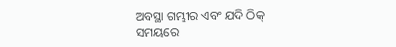ଅବସ୍ଥା ଗମ୍ଭୀର ଏବଂ ଯଦି ଠିକ୍ ସମୟରେ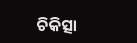ଚିକିତ୍ସା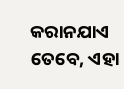କରାନଯାଏ ତେବେ, ଏହା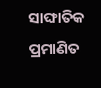ସାଙ୍ଘାତିକ ପ୍ରମାଣିତ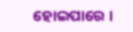ହୋଇପାରେ ।